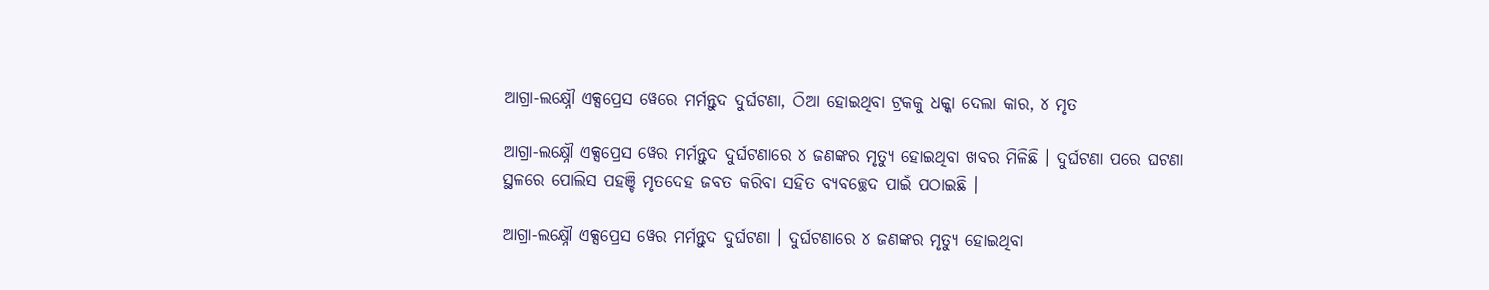ଆଗ୍ରା-ଲକ୍ଷ୍ନୌ ଏକ୍ସପ୍ରେସ ୱେରେ ମର୍ମନ୍ତୁଦ ଦୁର୍ଘଟଣା, ଠିଆ ହୋଇଥିବା ଟ୍ରକକୁ ଧକ୍କା ଦେଲା କାର, ୪ ମୃତ

ଆଗ୍ରା-ଲକ୍ଷ୍ନୌ ଏକ୍ସପ୍ରେସ ୱେର ମର୍ମନ୍ତୁଦ ଦୁର୍ଘଟଣାରେ ୪ ଜଣଙ୍କର ମୃତ୍ୟୁ ହୋଇଥିବା ଖବର ମିଳିଛି । ଦୁର୍ଘଟଣା ପରେ ଘଟଣା ସ୍ଥଳରେ ପୋଲିସ ପହଞ୍ଚି ମୃତଦେହ ଜବତ କରିବା ସହିତ ବ୍ୟବଚ୍ଛେଦ ପାଇଁ ପଠାଇଛି ।

ଆଗ୍ରା-ଲକ୍ଷ୍ନୌ ଏକ୍ସପ୍ରେସ ୱେର ମର୍ମନ୍ତୁଦ ଦୁର୍ଘଟଣା । ଦୁର୍ଘଟଣାରେ ୪ ଜଣଙ୍କର ମୃତ୍ୟୁ ହୋଇଥିବା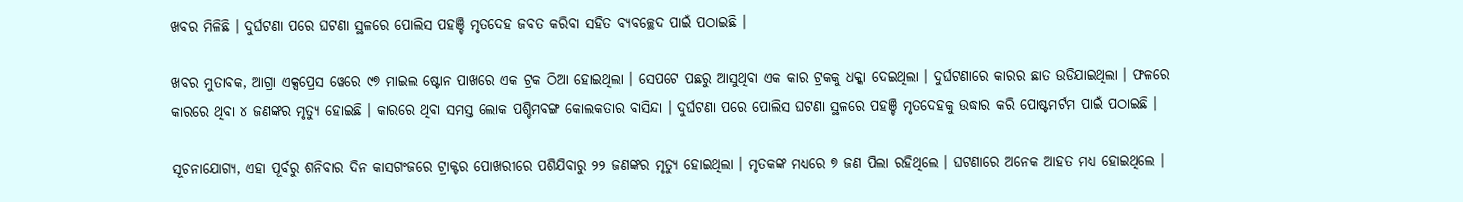ଖବର ମିଳିଛି । ଦୁର୍ଘଟଣା ପରେ ଘଟଣା ସ୍ଥଳରେ ପୋଲିସ ପହଞ୍ଚି ମୃତଦେହ ଜବତ କରିବା ସହିତ ବ୍ୟବଚ୍ଛେଦ ପାଇଁ ପଠାଇଛି ।

ଖବର ମୁତାବକ, ଆଗ୍ରା ଏକ୍ସପ୍ରେସ ୱେରେ ୯୭ ମାଇଲ ଷ୍ଟୋନ ପାଖରେ ଏକ ଟ୍ରକ ଠିଆ ହୋଇଥିଲା । ସେପଟେ ପଛରୁ ଆସୁଥିବା ଏକ କାର ଟ୍ରକକୁ ଧକ୍କା ଦେଇଥିଲା । ଦୁର୍ଘଟଣାରେ କାରର ଛାତ ଉଡିଯାଇଥିଲା । ଫଳରେ କାରରେ ଥିବା ୪ ଜଣଙ୍କର ମୃତ୍ୟୁ ହୋଇଛି । କାରରେ ଥିବା ସମସ୍ତ ଲୋକ ପଶ୍ଚିମବଙ୍ଗ କୋଲକତାର ବାସିନ୍ଦା । ଦୁର୍ଘଟଣା ପରେ ପୋଲିସ ଘଟଣା ସ୍ଥଳରେ ପହଞ୍ଚି ମୃତଦେହକୁ ଉଦ୍ଧାର କରି ପୋଷ୍ଟମର୍ଟମ ପାଇଁ ପଠାଇଛି ।

ସୂଚନାଯୋଗ୍ୟ, ଏହା ପୂର୍ବରୁ ଶନିବାର ଦିନ କାସଗଂଜରେ ଟ୍ରାକ୍ଟର ପୋଖରୀରେ ପଶିଯିବାରୁ ୨୨ ଜଣଙ୍କର ମୃତ୍ୟୁ ହୋଇଥିଲା । ମୃତକଙ୍କ ମଧ୍ୟରେ ୭ ଜଣ ପିଲା ରହିଥିଲେ । ଘଟଣାରେ ଅନେକ ଆହତ ମଧ୍ୟ ହୋଇଥିଲେ ।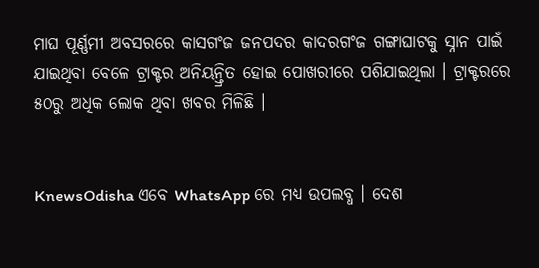ମାଘ ପୂର୍ଣ୍ଣମୀ ଅବସରରେ କାସଗଂଜ ଜନପଦର କାଦରଗଂଜ ଗଙ୍ଗାଘାଟକୁ ସ୍ନାନ ପାଇଁ ଯାଇଥିବା ବେଳେ ଟ୍ରାକ୍ଟର ଅନିୟନ୍ତ୍ରିତ ହୋଇ ପୋଖରୀରେ ପଶିଯାଇଥିଲା । ଟ୍ରାକ୍ଟରରେ ୫୦ରୁ ଅଧିକ ଲୋକ ଥିବା ଖବର ମିଳିଛି ।


KnewsOdisha ଏବେ WhatsApp ରେ ମଧ୍ୟ ଉପଲବ୍ଧ । ଦେଶ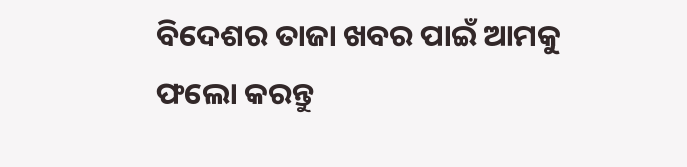ବିଦେଶର ତାଜା ଖବର ପାଇଁ ଆମକୁ ଫଲୋ କରନ୍ତୁ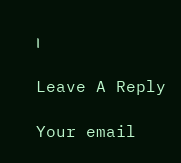।

Leave A Reply

Your email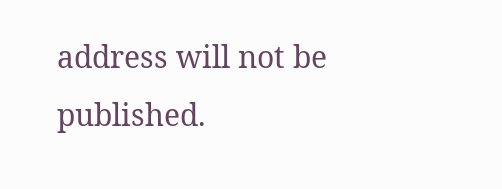address will not be published.